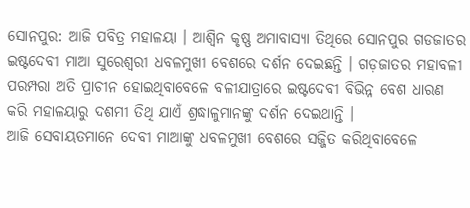ସୋନପୁର: ଆଜି ପବିତ୍ର ମହାଳୟା । ଆଶ୍ବିନ କୃଷ୍ଣ ଅମାବାସ୍ୟା ତିଥିରେ ସୋନପୁର ଗଡଜାତର ଇଷ୍ଟଦେବୀ ମାଆ ସୁରେଶ୍ବରୀ ଧବଳମୁଖୀ ବେଶରେ ଦର୍ଶନ ଦେଇଛନ୍ତି । ଗଡ଼ଜାତର ମହାବଳୀ ପରମ୍ପରା ଅତି ପ୍ରାଚୀନ ହୋଇଥିବାବେଳେ ବଳୀଯାତ୍ରାରେ ଇଷ୍ଟଦେବୀ ବିଭିନ୍ନ ବେଶ ଧାରଣ କରି ମହାଳୟାରୁ ଦଶମୀ ତିଥି ଯାଏଁ ଶ୍ରଦ୍ଧାଳୁମାନଙ୍କୁ ଦର୍ଶନ ଦେଇଥାନ୍ତି ।
ଆଜି ସେବାୟତମାନେ ଦେବୀ ମାଆଙ୍କୁ ଧବଳମୁଖୀ ବେଶରେ ସଜ୍ଜିତ କରିଥିବାବେଳେ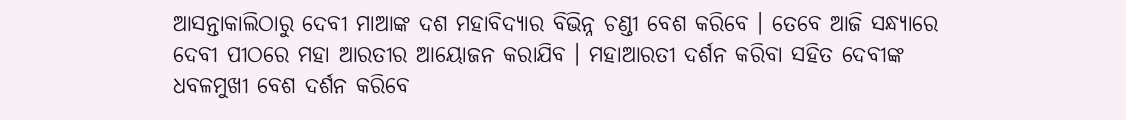ଆସନ୍ତାକାଲିଠାରୁ ଦେବୀ ମାଆଙ୍କ ଦଶ ମହାବିଦ୍ୟାର ବିଭିନ୍ନ ଚଣ୍ଡୀ ବେଶ କରିବେ । ତେବେ ଆଜି ସନ୍ଧ୍ୟାରେ ଦେବୀ ପୀଠରେ ମହା ଆରତୀର ଆୟୋଜନ କରାଯିବ । ମହାଆରତୀ ଦର୍ଶନ କରିବା ସହିତ ଦେବୀଙ୍କ ଧବଳମୁଖୀ ବେଶ ଦର୍ଶନ କରିବେ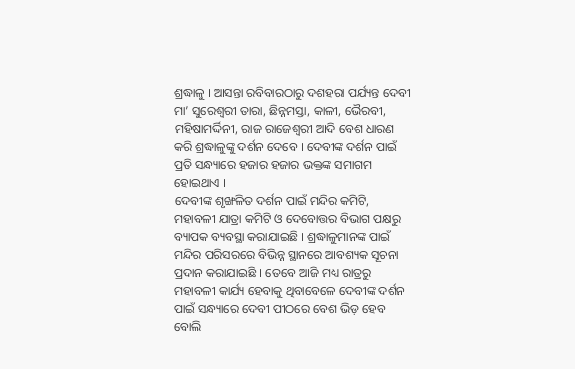ଶ୍ରଦ୍ଧାଳୁ । ଆସନ୍ତା ରବିବାରଠାରୁ ଦଶହରା ପର୍ଯ୍ୟନ୍ତ ଦେବୀ ମା’ ସୁରେଶ୍ୱରୀ ତାରା, ଛିନ୍ନମସ୍ତା, କାଳୀ, ଭୈରବୀ, ମହିଷାମର୍ଦ୍ଦିନୀ, ରାଜ ରାଜେଶ୍ୱରୀ ଆଦି ବେଶ ଧାରଣ କରି ଶ୍ରଦ୍ଧାଳୁଙ୍କୁ ଦର୍ଶନ ଦେବେ । ଦେବୀଙ୍କ ଦର୍ଶନ ପାଇଁ ପ୍ରତି ସନ୍ଧ୍ୟାରେ ହଜାର ହଜାର ଭକ୍ତଙ୍କ ସମାଗମ ହୋଇଥାଏ ।
ଦେବୀଙ୍କ ଶୃଙ୍ଖଳିତ ଦର୍ଶନ ପାଇଁ ମନ୍ଦିର କମିଟି, ମହାବଳୀ ଯାତ୍ରା କମିଟି ଓ ଦେବୋତ୍ତର ବିଭାଗ ପକ୍ଷରୁ ବ୍ୟାପକ ବ୍ୟବସ୍ଥା କରାଯାଇଛି । ଶ୍ରଦ୍ଧାଳୁମାନଙ୍କ ପାଇଁ ମନ୍ଦିର ପରିସରରେ ବିଭିନ୍ନ ସ୍ଥାନରେ ଆବଶ୍ୟକ ସୂଚନା ପ୍ରଦାନ କରାଯାଇଛି । ତେବେ ଆଜି ମଧ୍ୟ ରାତ୍ରରୁ ମହାବଳୀ କାର୍ଯ୍ୟ ହେବାକୁ ଥିବାବେଳେ ଦେବୀଙ୍କ ଦର୍ଶନ ପାଇଁ ସନ୍ଧ୍ୟାରେ ଦେବୀ ପୀଠରେ ବେଶ ଭିଡ଼ ହେବ ବୋଲି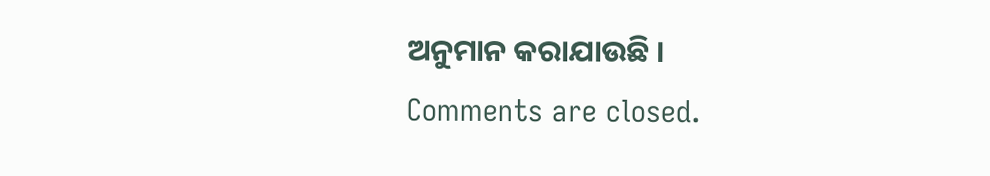ଅନୁମାନ କରାଯାଉଛି ।
Comments are closed.